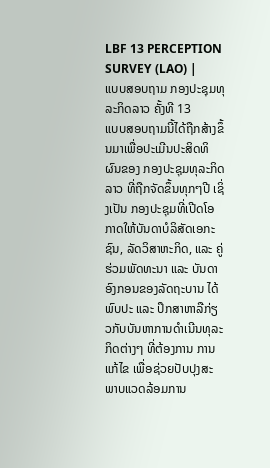LBF 13 PERCEPTION SURVEY (LAO) |
ແບບສອບຖາມ ກອງປະຊຸມທຸລະກິດລາວ ຄັ້ງທີ 13
ແບບສອບຖາມນີ້ໄດ້ຖືກສ້າງຂຶ້ນມາເພື່ອປະເມີນປະສິດທິຜົນຂອງ ກອງປະຊຸມທຸລະກິດລາວ ທີ່ຖືກຈັດຂຶ້ນທຸກໆປີ ເຊິ່ງເປັນ ກອງປະຊຸມທີ່ເປີດໂອກາດໃຫ້ບັນດາບໍລິສັດເອກະຊົນ, ລັດວິສາຫະກິດ, ແລະ ຄູ່ຮ່ວມພັດທະນາ ແລະ ບັນດາອົງກອນຂອງລັດຖະບານ ໄດ້ພົບປະ ແລະ ປຶກສາຫາລືກ່ຽວກັບບັນຫາການດໍາເນີນທຸລະກິດຕ່າງໆ ທີ່ຕ້ອງການ ການແກ້ໄຂ ເພື່ອຊ່ວຍປັບປຸງສະພາບແວດລ້ອມການ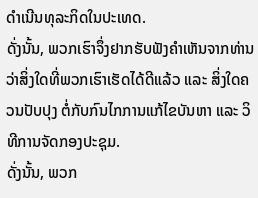ດໍາເນີນທຸລະກິດໃນປະເທດ.
ດັ່ງນັ້ນ, ພວກເຮົາຈຶ່ງຢາກຮັບຟັງຄຳເຫັນຈາກທ່ານ ວ່າສິ່ງໃດທີ່ພວກເຮົາເຮັດໄດ້ດີແລ້ວ ແລະ ສິ່ງໃດຄວນປັບປຸງ ຕໍ່ກັບກົນໄກການແກ້ໄຂບັນຫາ ແລະ ວິທີການຈັດກອງປະຊຸມ.
ດັ່ງນັ້ນ, ພວກ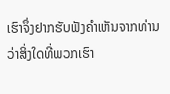ເຮົາຈຶ່ງຢາກຮັບຟັງຄຳເຫັນຈາກທ່ານ ວ່າສິ່ງໃດທີ່ພວກເຮົາ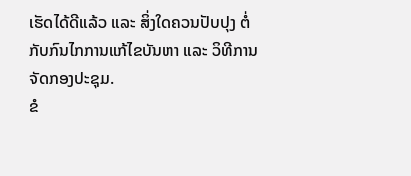ເຮັດໄດ້ດີແລ້ວ ແລະ ສິ່ງໃດຄວນປັບປຸງ ຕໍ່ກັບກົນໄກການແກ້ໄຂບັນຫາ ແລະ ວິທີການຈັດກອງປະຊຸມ.
ຂໍ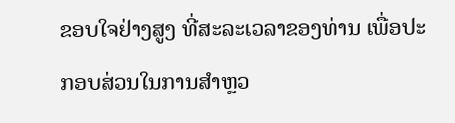ຂອບໃຈຢ່າງສູງ ທີ່ສະລະເວລາຂອງທ່ານ ເພື່ອປະກອບສ່ວນໃນການສຳຫຼວ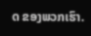ດ ຂອງພວກເຮົາ.